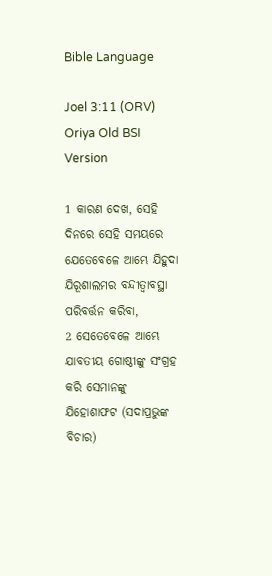Bible Language

Joel 3:11 (ORV) Oriya Old BSI Version

1 କାରଣ ଦେଖ, ସେହି ଦିନରେ ସେହି ସମୟରେ ଯେତେବେଳେ ଆମ୍ଭେ ଯିହୁଦା ଯିରୂଶାଲମର ବନ୍ଦୀତ୍ଵାବସ୍ଥା ପରିବର୍ତ୍ତନ କରିବା,
2 ସେତେବେଳେ ଆମ୍ଭେ ଯାବତୀୟ ଗୋଷ୍ଠୀଙ୍କୁ ସଂଗ୍ରହ କରି ସେମାନଙ୍କୁ ଯିହୋଶାଫଟ (ସଦାପ୍ରଭୁଙ୍କ ବିଚାର)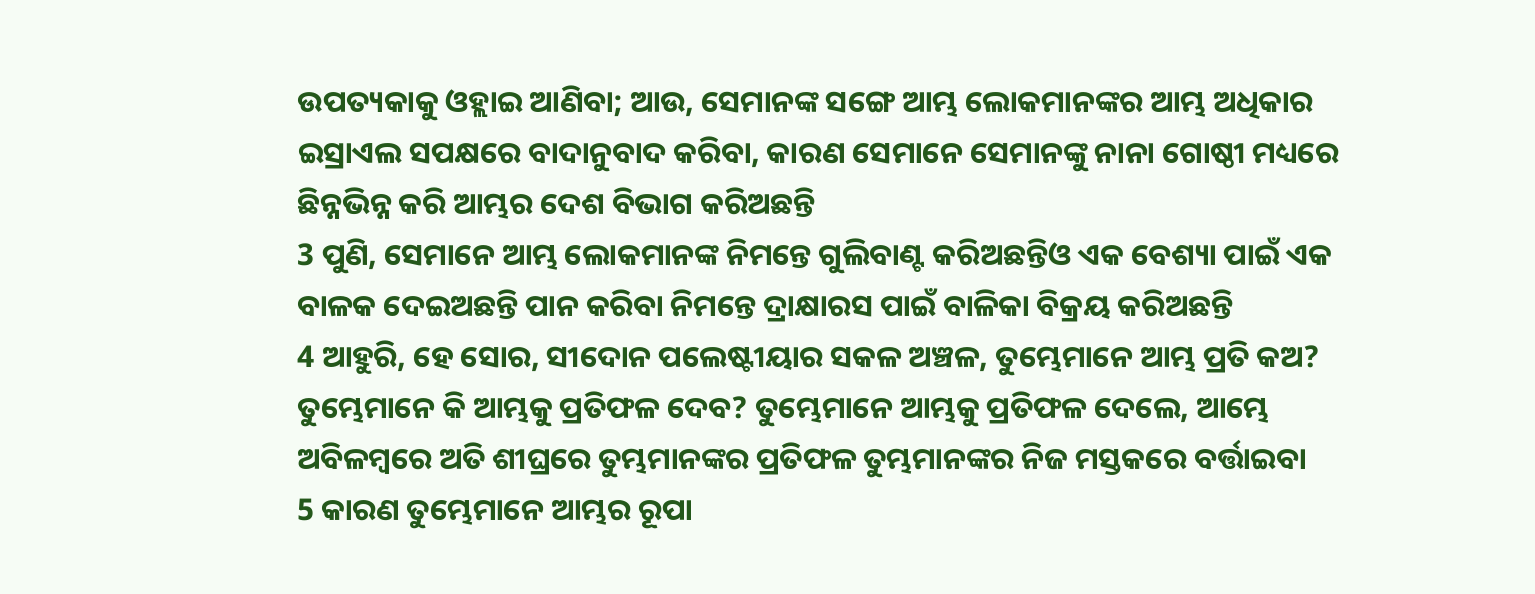ଉପତ୍ୟକାକୁ ଓହ୍ଲାଇ ଆଣିବା; ଆଉ, ସେମାନଙ୍କ ସଙ୍ଗେ ଆମ୍ଭ ଲୋକମାନଙ୍କର ଆମ୍ଭ ଅଧିକାର ଇସ୍ରାଏଲ ସପକ୍ଷରେ ବାଦାନୁବାଦ କରିବା, କାରଣ ସେମାନେ ସେମାନଙ୍କୁ ନାନା ଗୋଷ୍ଠୀ ମଧ୍ୟରେ ଛିନ୍ନଭିନ୍ନ କରି ଆମ୍ଭର ଦେଶ ବିଭାଗ କରିଅଛନ୍ତି
3 ପୁଣି, ସେମାନେ ଆମ୍ଭ ଲୋକମାନଙ୍କ ନିମନ୍ତେ ଗୁଲିବାଣ୍ଟ କରିଅଛନ୍ତିଓ ଏକ ବେଶ୍ୟା ପାଇଁ ଏକ ବାଳକ ଦେଇଅଛନ୍ତି ପାନ କରିବା ନିମନ୍ତେ ଦ୍ରାକ୍ଷାରସ ପାଇଁ ବାଳିକା ବିକ୍ରୟ କରିଅଛନ୍ତି
4 ଆହୁରି, ହେ ସୋର, ସୀଦୋନ ପଲେଷ୍ଟୀୟାର ସକଳ ଅଞ୍ଚଳ, ତୁମ୍ଭେମାନେ ଆମ୍ଭ ପ୍ରତି କଅ? ତୁମ୍ଭେମାନେ କି ଆମ୍ଭକୁ ପ୍ରତିଫଳ ଦେବ? ତୁମ୍ଭେମାନେ ଆମ୍ଭକୁ ପ୍ରତିଫଳ ଦେଲେ, ଆମ୍ଭେ ଅବିଳମ୍ଵରେ ଅତି ଶୀଘ୍ରରେ ତୁମ୍ଭମାନଙ୍କର ପ୍ରତିଫଳ ତୁମ୍ଭମାନଙ୍କର ନିଜ ମସ୍ତକରେ ବର୍ତ୍ତାଇବା
5 କାରଣ ତୁମ୍ଭେମାନେ ଆମ୍ଭର ରୂପା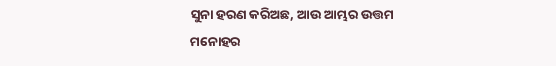ସୁନା ହରଣ କରିଅଛ, ଆଉ ଆମ୍ଭର ଉତ୍ତମ ମନୋହର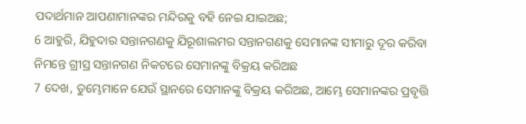ପଦାର୍ଥମାନ ଆପଣାମାନଙ୍କର ମନ୍ଦିରକୁ ବହି ନେଇ ଯାଇଅଛ;
6 ଆହୁରି, ଯିହୁଦାର ସନ୍ତାନଗଣକୁ ଯିରୂଶାଲମର ସନ୍ତାନଗଣକୁ ସେମାନଙ୍କ ସୀମାରୁ ଦୂର କରିବା ନିମନ୍ତେ ଗ୍ରୀସ୍ର ସନ୍ତାନଗଣ ନିକଟରେ ସେମାନଙ୍କୁ ବିକ୍ରୟ କରିଅଛ
7 ଦେଖ, ତୁମ୍ଭେମାନେ ଯେଉଁ ସ୍ଥାନରେ ସେମାନଙ୍କୁ ବିକ୍ରୟ କରିଅଛ, ଆମ୍ଭେ ସେମାନଙ୍କର ପ୍ରବୃତ୍ତି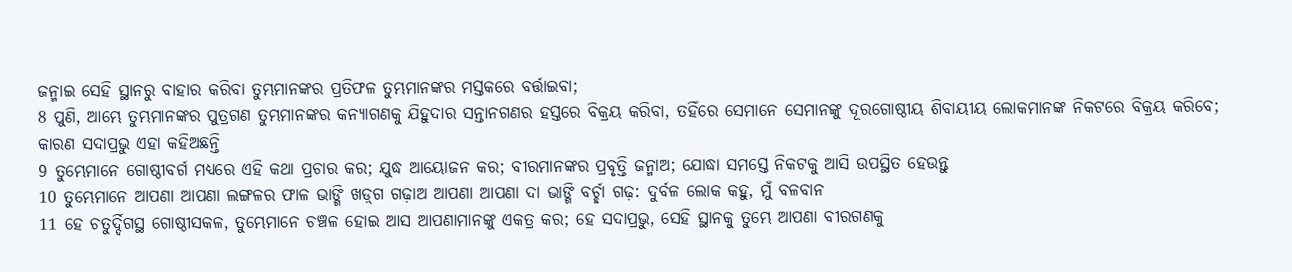ଜନ୍ମାଇ ସେହି ସ୍ଥାନରୁ ବାହାର କରିବା ତୁମ୍ଭମାନଙ୍କର ପ୍ରତିଫଳ ତୁମ୍ଭମାନଙ୍କର ମସ୍ତକରେ ବର୍ତ୍ତାଇବା;
8 ପୁଣି, ଆମ୍ଭେ ତୁମ୍ଭମାନଙ୍କର ପୁତ୍ରଗଣ ତୁମ୍ଭମାନଙ୍କର କନ୍ୟାଗଣକୁ ଯିହୁଦାର ସନ୍ତାନଗଣର ହସ୍ତରେ ବିକ୍ରୟ କରିବା, ତହିଁରେ ସେମାନେ ସେମାନଙ୍କୁ ଦୂରଗୋଷ୍ଠୀୟ ଶିବାୟୀୟ ଲୋକମାନଙ୍କ ନିକଟରେ ବିକ୍ରୟ କରିବେ; କାରଣ ସଦାପ୍ରଭୁ ଏହା କହିଅଛନ୍ତି
9 ତୁମ୍ଭେମାନେ ଗୋଷ୍ଠୀବର୍ଗ ମଧ୍ୟରେ ଏହି କଥା ପ୍ରଚାର କର; ଯୁଦ୍ଧ ଆୟୋଜନ କର; ବୀରମାନଙ୍କର ପ୍ରବୃତ୍ତି ଜନ୍ମାଅ; ଯୋଦ୍ଧା ସମସ୍ତେ ନିକଟକୁ ଆସି ଉପସ୍ଥିତ ହେଉନ୍ତୁ
10 ତୁମ୍ଭେମାନେ ଆପଣା ଆପଣା ଲଙ୍ଗଳର ଫାଳ ଭାଙ୍ଗି ଖଡ଼୍‍ଗ ଗଢ଼ାଅ ଆପଣା ଆପଣା ଦା ଭାଙ୍ଗି ବର୍ଚ୍ଛା ଗଢ଼: ଦୁର୍ବଳ ଲୋକ କହୁ, ମୁଁ ବଳବାନ
11 ହେ ଚତୁର୍ଦ୍ଦିଗସ୍ଥ ଗୋଷ୍ଠୀସକଳ, ତୁମ୍ଭେମାନେ ଚଞ୍ଚଳ ହୋଇ ଆସ ଆପଣାମାନଙ୍କୁ ଏକତ୍ର କର; ହେ ସଦାପ୍ରଭୁ, ସେହି ସ୍ଥାନକୁ ତୁମ୍ଭେ ଆପଣା ବୀରଗଣକୁ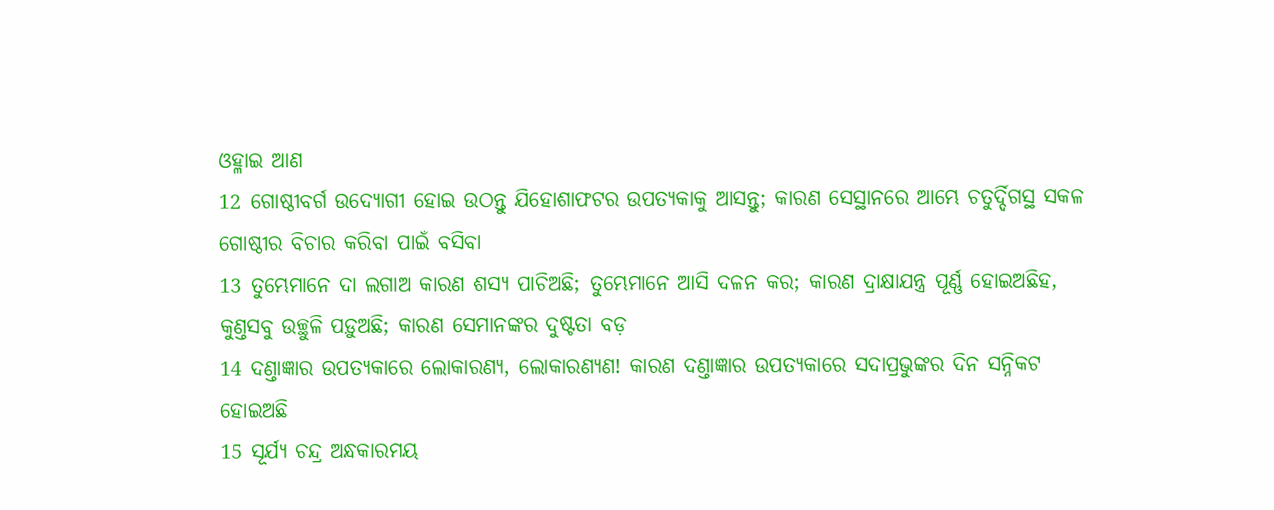ଓହ୍ଳାଇ ଆଣ
12 ଗୋଷ୍ଠୀବର୍ଗ ଉଦ୍ଯୋଗୀ ହୋଇ ଉଠନ୍ତୁ ଯିହୋଶାଫଟର ଉପତ୍ୟକାକୁ ଆସନ୍ତୁ; କାରଣ ସେସ୍ଥାନରେ ଆମ୍ଭେ ଚତୁର୍ଦ୍ଦିଗସ୍ଥ ସକଳ ଗୋଷ୍ଠୀର ବିଚାର କରିବା ପାଇଁ ବସିବା
13 ତୁମ୍ଭେମାନେ ଦା ଲଗାଅ କାରଣ ଶସ୍ୟ ପାଚିଅଛି; ତୁମ୍ଭେମାନେ ଆସି ଦଳନ କର; କାରଣ ଦ୍ରାକ୍ଷାଯନ୍ତ୍ର ପୂର୍ଣ୍ଣ ହୋଇଅଛିହ, କୁଣ୍ତସବୁ ଉଚ୍ଛୁଳି ପଡ଼ୁଅଛି; କାରଣ ସେମାନଙ୍କର ଦୁଷ୍ଟତା ବଡ଼
14 ଦଣ୍ତାଜ୍ଞାର ଉପତ୍ୟକାରେ ଲୋକାରଣ୍ୟ, ଲୋକାରଣ୍ୟଣ! କାରଣ ଦଣ୍ତାଜ୍ଞାର ଉପତ୍ୟକାରେ ସଦାପ୍ରଭୁଙ୍କର ଦିନ ସନ୍ନିକଟ ହୋଇଅଛି
15 ସୂର୍ଯ୍ୟ ଚନ୍ଦ୍ର ଅନ୍ଧକାରମୟ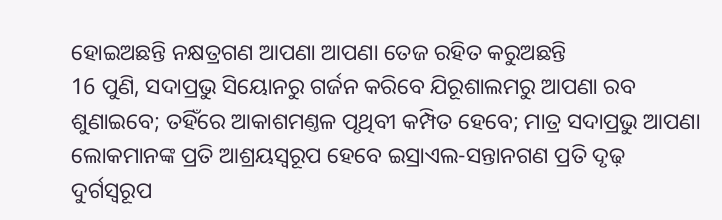ହୋଇଅଛନ୍ତି ନକ୍ଷତ୍ରଗଣ ଆପଣା ଆପଣା ତେଜ ରହିତ କରୁଅଛନ୍ତି
16 ପୁଣି, ସଦାପ୍ରଭୁ ସିୟୋନରୁ ଗର୍ଜନ କରିବେ ଯିରୂଶାଲମରୁ ଆପଣା ରବ ଶୁଣାଇବେ; ତହିଁରେ ଆକାଶମଣ୍ତଳ ପୃଥିବୀ କମ୍ପିତ ହେବେ; ମାତ୍ର ସଦାପ୍ରଭୁ ଆପଣା ଲୋକମାନଙ୍କ ପ୍ରତି ଆଶ୍ରୟସ୍ଵରୂପ ହେବେ ଇସ୍ରାଏଲ-ସନ୍ତାନଗଣ ପ୍ରତି ଦୃଢ଼ ଦୁର୍ଗସ୍ଵରୂପ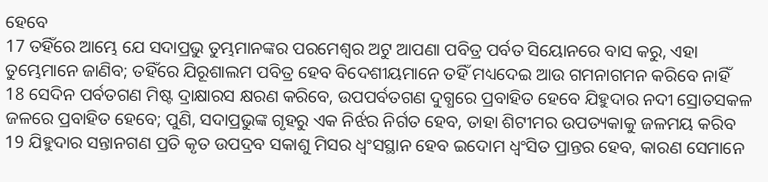ହେବେ
17 ତହିଁରେ ଆମ୍ଭେ ଯେ ସଦାପ୍ରଭୁ ତୁମ୍ଭମାନଙ୍କର ପରମେଶ୍ଵର ଅଟୁ ଆପଣା ପବିତ୍ର ପର୍ବତ ସିୟୋନରେ ବାସ କରୁ, ଏହା ତୁମ୍ଭେମାନେ ଜାଣିବ; ତହିଁରେ ଯିରୂଶାଲମ ପବିତ୍ର ହେବ ବିଦେଶୀୟମାନେ ତହିଁ ମଧ୍ୟଦେଇ ଆଉ ଗମନାଗମନ କରିବେ ନାହିଁ
18 ସେଦିନ ପର୍ବତଗଣ ମିଷ୍ଟ ଦ୍ରାକ୍ଷାରସ କ୍ଷରଣ କରିବେ, ଉପପର୍ବତଗଣ ଦୁଗ୍ଧରେ ପ୍ରବାହିତ ହେବେ ଯିହୁଦାର ନଦୀ ସ୍ରୋତସକଳ ଜଳରେ ପ୍ରବାହିତ ହେବେ; ପୁଣି, ସଦାପ୍ରଭୁଙ୍କ ଗୃହରୁ ଏକ ନିର୍ଝର ନିର୍ଗତ ହେବ, ତାହା ଶିଟୀମର ଉପତ୍ୟକାକୁ ଜଳମୟ କରିବ
19 ଯିହୁଦାର ସନ୍ତାନଗଣ ପ୍ରତି କୃତ ଉପଦ୍ରବ ସକାଶୁ ମିସର ଧ୍ଵଂସସ୍ଥାନ ହେବ ଇଦୋମ ଧ୍ଵଂସିତ ପ୍ରାନ୍ତର ହେବ, କାରଣ ସେମାନେ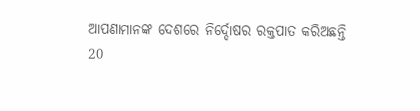ଆପଣାମାନଙ୍କ ଦେଶରେ ନିର୍ଦ୍ଦୋଷର ରକ୍ତପାତ କରିଅଛନ୍ତି
20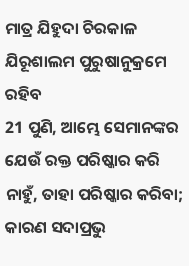ମାତ୍ର ଯିହୁଦା ଚିରକାଳ ଯିରୂଶାଲମ ପୁରୁଷାନୁକ୍ରମେ ରହିବ
21 ପୁଣି, ଆମ୍ଭେ ସେମାନଙ୍କର ଯେଉଁ ରକ୍ତ ପରିଷ୍କାର କରି ନାହୁଁ, ତାହା ପରିଷ୍କାର କରିବା; କାରଣ ସଦାପ୍ରଭୁ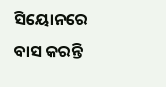ସିୟୋନରେ ବାସ କରନ୍ତି